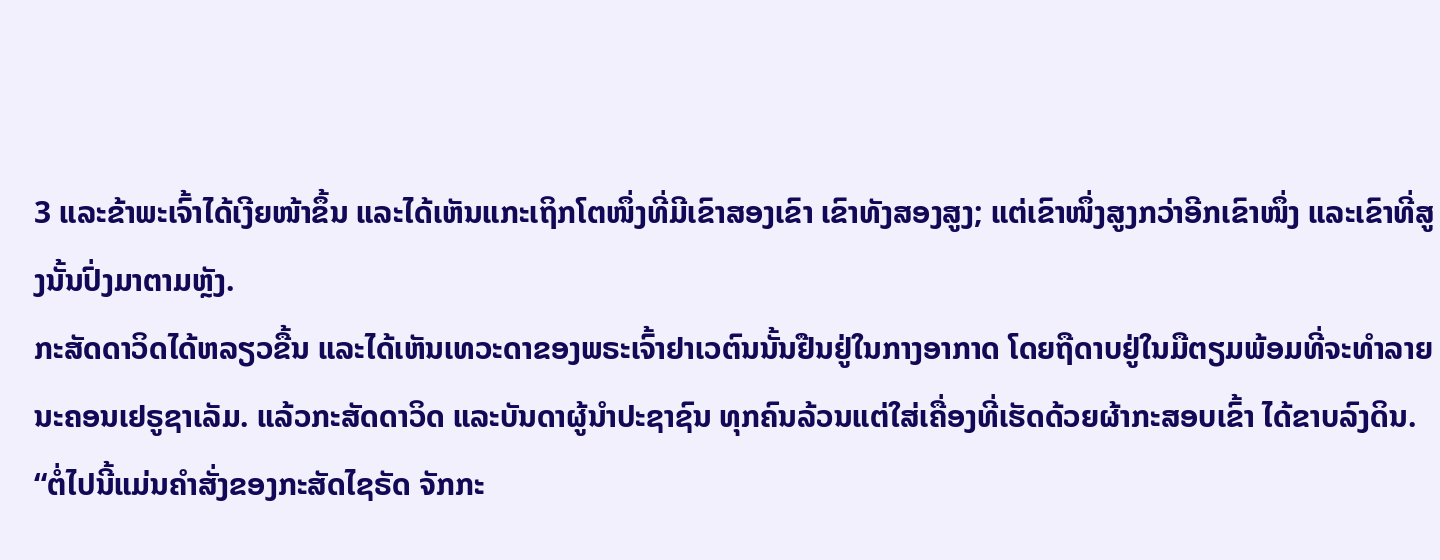3 ແລະຂ້າພະເຈົ້າໄດ້ເງີຍໜ້າຂຶ້ນ ແລະໄດ້ເຫັນແກະເຖິກໂຕໜຶ່ງທີ່ມີເຂົາສອງເຂົາ ເຂົາທັງສອງສູງ; ແຕ່ເຂົາໜຶ່ງສູງກວ່າອີກເຂົາໜຶ່ງ ແລະເຂົາທີ່ສູງນັ້ນປົ່ງມາຕາມຫຼັງ.
ກະສັດດາວິດໄດ້ຫລຽວຂື້ນ ແລະໄດ້ເຫັນເທວະດາຂອງພຣະເຈົ້າຢາເວຕົນນັ້ນຢືນຢູ່ໃນກາງອາກາດ ໂດຍຖືດາບຢູ່ໃນມືຕຽມພ້ອມທີ່ຈະທຳລາຍນະຄອນເຢຣູຊາເລັມ. ແລ້ວກະສັດດາວິດ ແລະບັນດາຜູ້ນຳປະຊາຊົນ ທຸກຄົນລ້ວນແຕ່ໃສ່ເຄື່ອງທີ່ເຮັດດ້ວຍຜ້າກະສອບເຂົ້າ ໄດ້ຂາບລົງດິນ.
“ຕໍ່ໄປນີ້ແມ່ນຄຳສັ່ງຂອງກະສັດໄຊຣັດ ຈັກກະ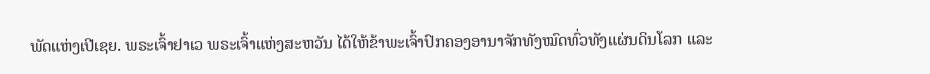ພັດແຫ່ງເປີເຊຍ. ພຣະເຈົ້າຢາເວ ພຣະເຈົ້າແຫ່ງສະຫວັນ ໄດ້ໃຫ້ຂ້າພະເຈົ້າປົກຄອງອານາຈັກທັງໝົດທົ່ວທັງແຜ່ນດິນໂລກ ແລະ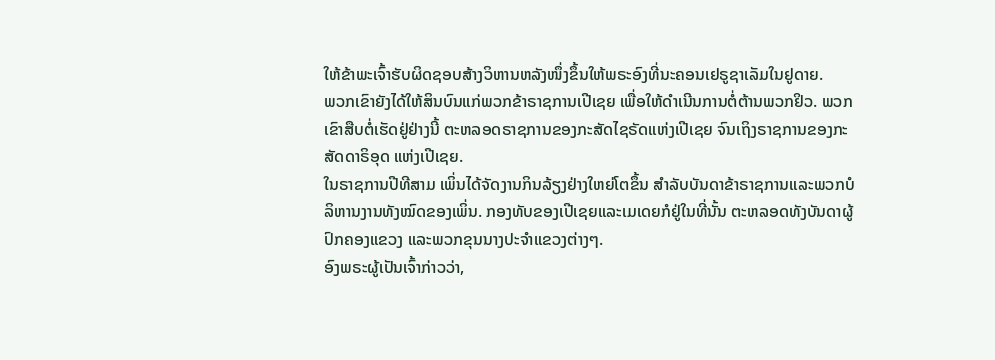ໃຫ້ຂ້າພະເຈົ້າຮັບຜິດຊອບສ້າງວິຫານຫລັງໜຶ່ງຂຶ້ນໃຫ້ພຣະອົງທີ່ນະຄອນເຢຣູຊາເລັມໃນຢູດາຍ.
ພວກເຂົາຍັງໄດ້ໃຫ້ສິນບົນແກ່ພວກຂ້າຣາຊການເປີເຊຍ ເພື່ອໃຫ້ດຳເນີນການຕໍ່ຕ້ານພວກຢິວ. ພວກເຂົາສືບຕໍ່ເຮັດຢູ່ຢ່າງນີ້ ຕະຫລອດຣາຊການຂອງກະສັດໄຊຣັດແຫ່ງເປີເຊຍ ຈົນເຖິງຣາຊການຂອງກະສັດດາຣິອຸດ ແຫ່ງເປີເຊຍ.
ໃນຣາຊການປີທີສາມ ເພິ່ນໄດ້ຈັດງານກິນລ້ຽງຢ່າງໃຫຍ່ໂຕຂຶ້ນ ສຳລັບບັນດາຂ້າຣາຊການແລະພວກບໍລິຫານງານທັງໝົດຂອງເພິ່ນ. ກອງທັບຂອງເປີເຊຍແລະເມເດຍກໍຢູ່ໃນທີ່ນັ້ນ ຕະຫລອດທັງບັນດາຜູ້ປົກຄອງແຂວງ ແລະພວກຂຸນນາງປະຈຳແຂວງຕ່າງໆ.
ອົງພຣະຜູ້ເປັນເຈົ້າກ່າວວ່າ,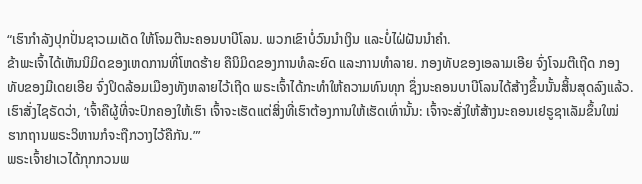“ເຮົາກຳລັງປຸກປັ່ນຊາວເມເດັດ ໃຫ້ໂຈມຕີນະຄອນບາບີໂລນ. ພວກເຂົາບໍ່ວົນນຳເງິນ ແລະບໍ່ໄຝ່ຝັນນຳຄຳ.
ຂ້າພະເຈົ້າໄດ້ເຫັນນິມິດຂອງເຫດການທີ່ໂຫດຮ້າຍ ຄືນິມິດຂອງການທໍລະຍົດ ແລະການທຳລາຍ. ກອງທັບຂອງເອລາມເອີຍ ຈົ່ງໂຈມຕີເຖີດ ກອງທັບຂອງມີເດຍເອີຍ ຈົ່ງປິດລ້ອມເມືອງທັງຫລາຍໄວ້ເຖີດ ພຣະເຈົ້າໄດ້ກະທຳໃຫ້ຄວາມທົນທຸກ ຊຶ່ງນະຄອນບາບີໂລນໄດ້ສ້າງຂຶ້ນນັ້ນສິ້ນສຸດລົງແລ້ວ.
ເຮົາສັ່ງໄຊຣັດວ່າ, ‘ເຈົ້າຄືຜູ້ທີ່ຈະປົກຄອງໃຫ້ເຮົາ ເຈົ້າຈະເຮັດແຕ່ສິ່ງທີ່ເຮົາຕ້ອງການໃຫ້ເຮັດເທົ່ານັ້ນ: ເຈົ້າຈະສັ່ງໃຫ້ສ້າງນະຄອນເຢຣູຊາເລັມຂຶ້ນໃໝ່ ຮາກຖານພຣະວິຫານກໍຈະຖືກວາງໄວ້ຄືກັນ.”’
ພຣະເຈົ້າຢາເວໄດ້ກຸກກວນພ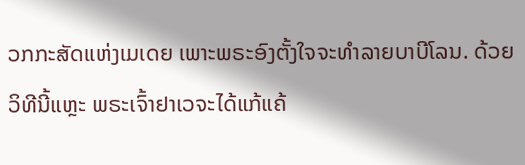ວກກະສັດແຫ່ງເມເດຍ ເພາະພຣະອົງຕັ້ງໃຈຈະທຳລາຍບາບີໂລນ. ດ້ວຍວິທີນີ້ແຫຼະ ພຣະເຈົ້າຢາເວຈະໄດ້ແກ້ແຄ້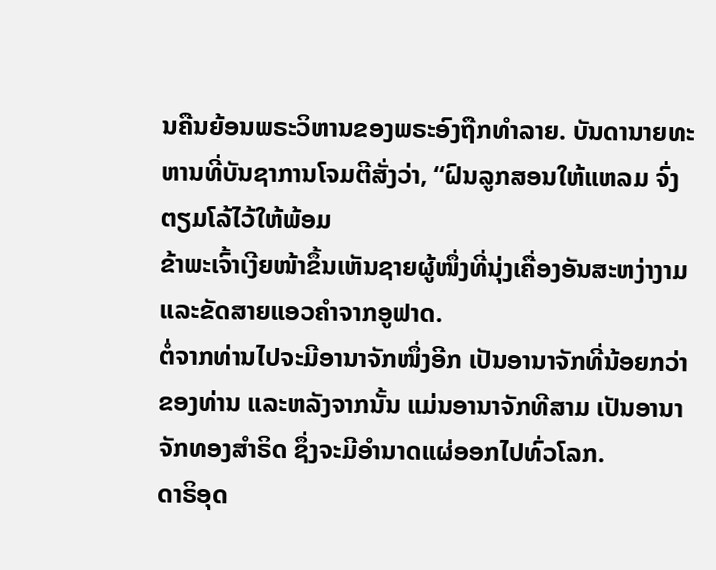ນຄືນຍ້ອນພຣະວິຫານຂອງພຣະອົງຖືກທຳລາຍ. ບັນດານາຍທະຫານທີ່ບັນຊາການໂຈມຕີສັ່ງວ່າ, “ຝົນລູກສອນໃຫ້ແຫລມ ຈົ່ງຕຽມໂລ້ໄວ້ໃຫ້ພ້ອມ
ຂ້າພະເຈົ້າເງີຍໜ້າຂຶ້ນເຫັນຊາຍຜູ້ໜຶ່ງທີ່ນຸ່ງເຄື່ອງອັນສະຫງ່າງາມ ແລະຂັດສາຍແອວຄຳຈາກອູຟາດ.
ຕໍ່ຈາກທ່ານໄປຈະມີອານາຈັກໜຶ່ງອີກ ເປັນອານາຈັກທີ່ນ້ອຍກວ່າຂອງທ່ານ ແລະຫລັງຈາກນັ້ນ ແມ່ນອານາຈັກທີສາມ ເປັນອານາຈັກທອງສຳຣິດ ຊຶ່ງຈະມີອຳນາດແຜ່ອອກໄປທົ່ວໂລກ.
ດາຣິອຸດ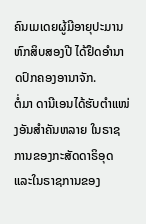ຄົນເມເດຍຜູ້ມີອາຍຸປະມານຫົກສິບສອງປີ ໄດ້ຢຶດອຳນາດປົກຄອງອານາຈັກ.
ຕໍ່ມາ ດານີເອນໄດ້ຮັບຕຳແໜ່ງອັນສຳຄັນຫລາຍ ໃນຣາຊການຂອງກະສັດດາຣິອຸດ ແລະໃນຣາຊການຂອງ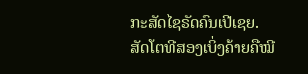ກະສັດໄຊຣັດຄົນເປີເຊຍ.
ສັດໂຕທີສອງເບິ່ງຄ້າຍຄືໝີ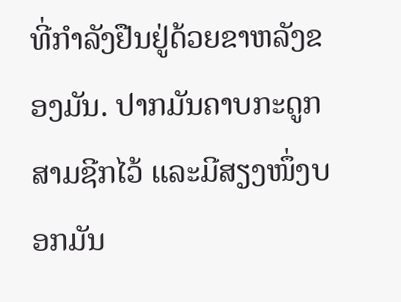ທີ່ກຳລັງຢືນຢູ່ດ້ວຍຂາຫລັງຂອງມັນ. ປາກມັນຄາບກະດູກສາມຊີກໄວ້ ແລະມີສຽງໜຶ່ງບອກມັນ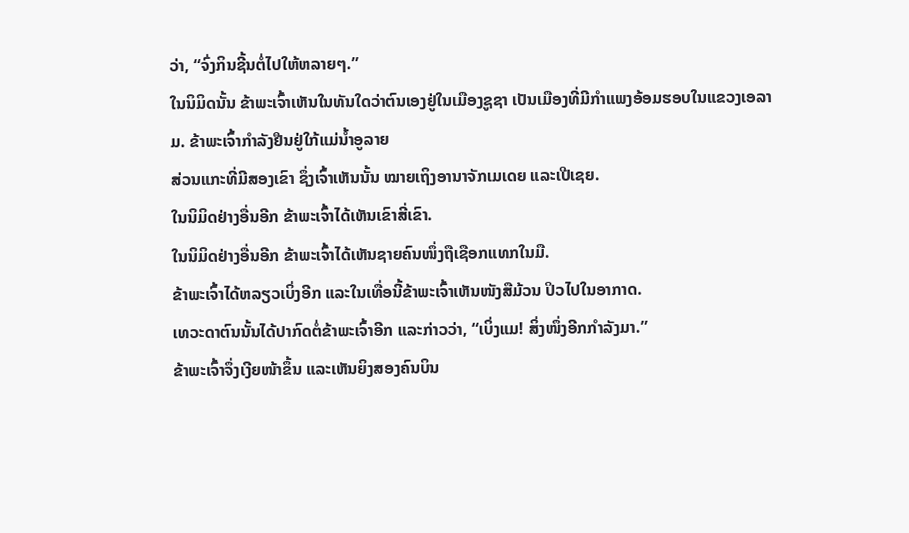ວ່າ, “ຈົ່ງກິນຊີ້ນຕໍ່ໄປໃຫ້ຫລາຍໆ.”
ໃນນິມິດນັ້ນ ຂ້າພະເຈົ້າເຫັນໃນທັນໃດວ່າຕົນເອງຢູ່ໃນເມືອງຊູຊາ ເປັນເມືອງທີ່ມີກຳແພງອ້ອມຮອບໃນແຂວງເອລາມ. ຂ້າພະເຈົ້າກຳລັງຢືນຢູ່ໃກ້ແມ່ນໍ້າອູລາຍ
ສ່ວນແກະທີ່ມີສອງເຂົາ ຊຶ່ງເຈົ້າເຫັນນັ້ນ ໝາຍເຖິງອານາຈັກເມເດຍ ແລະເປີເຊຍ.
ໃນນິມິດຢ່າງອື່ນອີກ ຂ້າພະເຈົ້າໄດ້ເຫັນເຂົາສີ່ເຂົາ.
ໃນນິມິດຢ່າງອື່ນອີກ ຂ້າພະເຈົ້າໄດ້ເຫັນຊາຍຄົນໜຶ່ງຖືເຊືອກແທກໃນມື.
ຂ້າພະເຈົ້າໄດ້ຫລຽວເບິ່ງອີກ ແລະໃນເທື່ອນີ້ຂ້າພະເຈົ້າເຫັນໜັງສືມ້ວນ ປິວໄປໃນອາກາດ.
ເທວະດາຕົນນັ້ນໄດ້ປາກົດຕໍ່ຂ້າພະເຈົ້າອີກ ແລະກ່າວວ່າ, “ເບິ່ງແມ! ສິ່ງໜຶ່ງອີກກຳລັງມາ.”
ຂ້າພະເຈົ້າຈຶ່ງເງີຍໜ້າຂຶ້ນ ແລະເຫັນຍິງສອງຄົນບິນ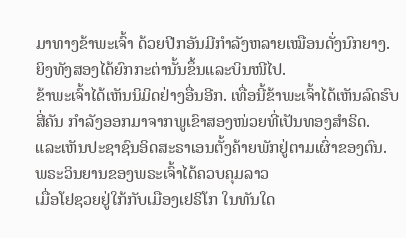ມາທາງຂ້າພະເຈົ້າ ດ້ວຍປີກອັນມີກຳລັງຫລາຍເໝືອນດັ່ງນົກຍາງ. ຍິງທັງສອງໄດ້ຍົກກະຕ່ານັ້ນຂຶ້ນແລະບິນໜີໄປ.
ຂ້າພະເຈົ້າໄດ້ເຫັນນິມິດຢ່າງອື່ນອີກ. ເທື່ອນີ້ຂ້າພະເຈົ້າໄດ້ເຫັນລົດຮົບສີ່ຄັນ ກຳລັງອອກມາຈາກພູເຂົາສອງໜ່ວຍທີ່ເປັນທອງສຳຣິດ.
ແລະເຫັນປະຊາຊົນອິດສະຣາເອນຕັ້ງຄ້າຍພັກຢູ່ຕາມເຜົ່າຂອງຕົນ. ພຣະວິນຍານຂອງພຣະເຈົ້າໄດ້ຄວບຄຸມລາວ
ເມື່ອໂຢຊວຍຢູ່ໃກ້ກັບເມືອງເຢຣິໂກ ໃນທັນໃດ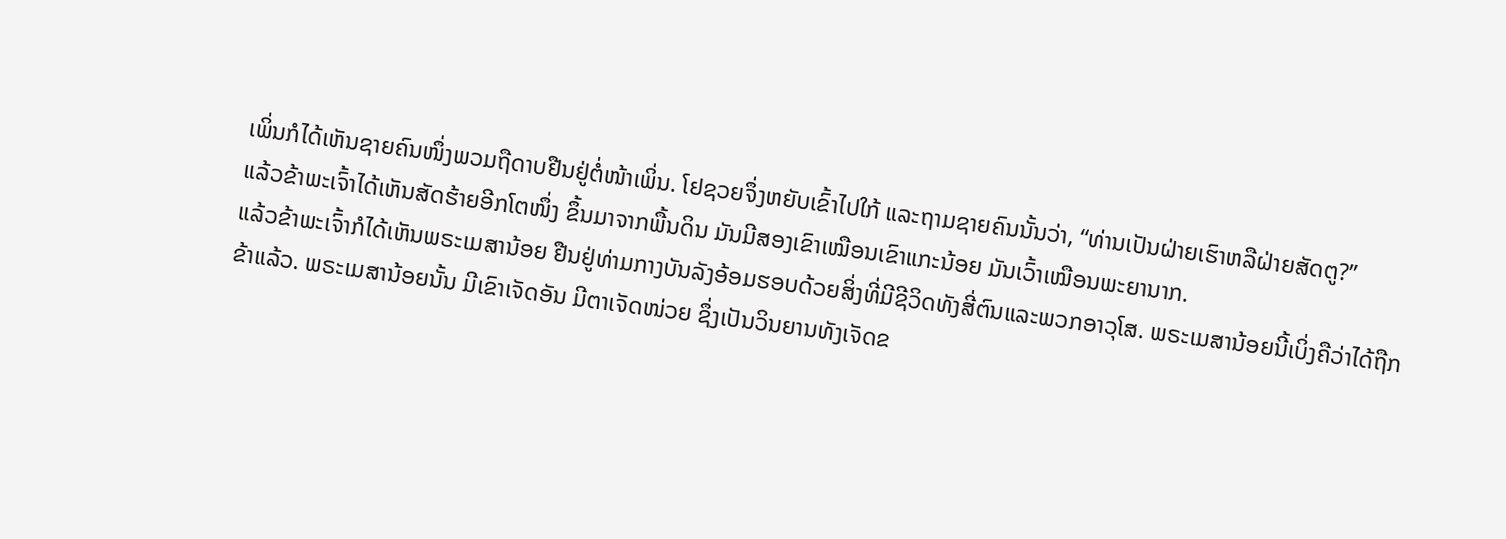ເພິ່ນກໍໄດ້ເຫັນຊາຍຄົນໜຶ່ງພວມຖືດາບຢືນຢູ່ຕໍ່ໜ້າເພິ່ນ. ໂຢຊວຍຈຶ່ງຫຍັບເຂົ້າໄປໃກ້ ແລະຖາມຊາຍຄົນນັ້ນວ່າ, “ທ່ານເປັນຝ່າຍເຮົາຫລືຝ່າຍສັດຕູ?”
ແລ້ວຂ້າພະເຈົ້າໄດ້ເຫັນສັດຮ້າຍອີກໂຕໜຶ່ງ ຂຶ້ນມາຈາກພື້ນດິນ ມັນມີສອງເຂົາເໝືອນເຂົາແກະນ້ອຍ ມັນເວົ້າເໝືອນພະຍານາກ.
ແລ້ວຂ້າພະເຈົ້າກໍໄດ້ເຫັນພຣະເມສານ້ອຍ ຢືນຢູ່ທ່າມກາງບັນລັງອ້ອມຮອບດ້ວຍສິ່ງທີ່ມີຊີວິດທັງສີ່ຕົນແລະພວກອາວຸໂສ. ພຣະເມສານ້ອຍນີ້ເບິ່ງຄືວ່າໄດ້ຖືກຂ້າແລ້ວ. ພຣະເມສານ້ອຍນັ້ນ ມີເຂົາເຈັດອັນ ມີຕາເຈັດໜ່ວຍ ຊຶ່ງເປັນວິນຍານທັງເຈັດຂ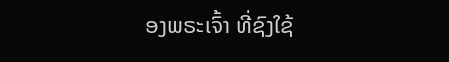ອງພຣະເຈົ້າ ທີ່ຊົງໃຊ້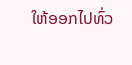ໃຫ້ອອກໄປທົ່ວ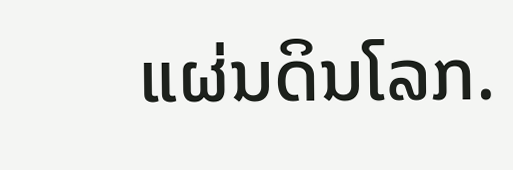ແຜ່ນດິນໂລກ.